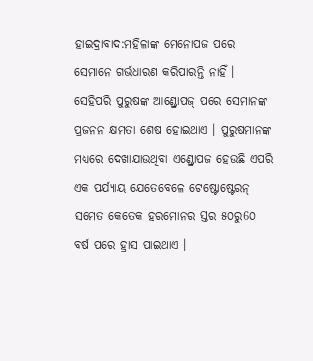ହାଇଦ୍ରାବାଦ:ମହିଳାଙ୍କ ମେନୋପଜ ପରେ ସେମାନେ ଗର୍ଭଧାରଣ କରିପାରନ୍ତି ନାହିଁ । ସେହିପରି ପୁରୁଷଙ୍କ ଆଣ୍ଡ୍ରୋପଜ୍ ପରେ ସେମାନଙ୍କ ପ୍ରଜନନ କ୍ଷମତା ଶେଷ ହୋଇଥାଏ । ପୁରୁଷମାନଙ୍କ ମଧ୍ୟରେ ଦେଖାଯାଉଥିବା ଏଣ୍ଡ୍ରୋପଜ ହେଉଛି ଏପରି ଏକ ପର୍ଯ୍ୟାୟ ଯେତେବେଳେ ଟେଷ୍ଟୋଷ୍ଟେରନ୍ ସମେତ କେତେକ ହରମୋନର ସ୍ତର ୫୦ରୁ6୦ ବର୍ଷ ପରେ ହ୍ରାସ ପାଇଥାଏ ।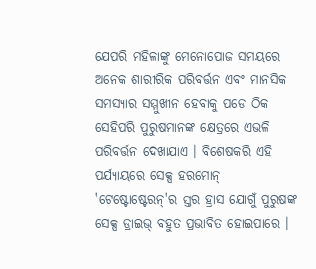ଯେପରି ମହିଳାଙ୍କୁ ମେନୋପୋଜ ସମୟରେ ଅନେକ ଶାରୀରିକ ପରିବର୍ତ୍ତନ ଏବଂ ମାନସିକ ସମସ୍ୟାର ସମ୍ମୁଖୀନ ହେବାକୁ ପଡେ ଠିକ ସେହିପରି ପୁରୁଷମାନଙ୍କ କ୍ଷେତ୍ରରେ ଏଭଳି ପରିବର୍ତ୍ତନ ଦେଖାଯାଏ । ବିଶେଷକରି ଏହି ପର୍ଯ୍ୟାୟରେ ସେକ୍ସ ହରମୋନ୍ 'ଟେଷ୍ଟୋଷ୍ଟେରନ୍'ର ସ୍ତର ହ୍ରାସ ଯୋଗୁଁ ପୁରୁଷଙ୍କ ସେକ୍ସ ଡ୍ରାଇଭ୍ ବହୁତ ପ୍ରଭାବିତ ହୋଇପାରେ ।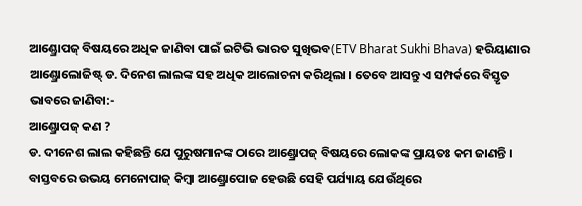ଆଣ୍ଡ୍ରୋପଜ୍ ବିଷୟରେ ଅଧିକ ଜାଣିବା ପାଇଁ ଇଟିଭି ଭାରତ ସୁଖିଭବ(ETV Bharat Sukhi Bhava) ହରିୟାଣାର ଆଣ୍ଡ୍ରୋଲୋଜିଷ୍ଟ୍ ଡ. ଦିନେଶ ଲାଲଙ୍କ ସହ ଅଧିକ ଆଲୋଚନା କରିଥିଲା । ତେବେ ଆସନ୍ତୁ ଏ ସମ୍ପର୍କରେ ବିସ୍ତୃତ ଭାବରେ ଜାଣିବା:-
ଆଣ୍ଡ୍ରୋପଜ୍ କଣ ?
ଡ. ଦୀନେଶ ଲାଲ କହିଛନ୍ତି ଯେ ପୁରୁଷମାନଙ୍କ ଠାରେ ଆଣ୍ଡ୍ରୋପଜ୍ ବିଷୟରେ ଲୋକଙ୍କ ପ୍ରାୟତଃ କମ ଜାଣନ୍ତି । ବାସ୍ତବରେ ଉଭୟ ମେନୋପାଜ୍ କିମ୍ବା ଆଣ୍ଡ୍ରୋପୋଜ ହେଉଛି ସେହି ପର୍ଯ୍ୟାୟ ଯେଉଁଥିରେ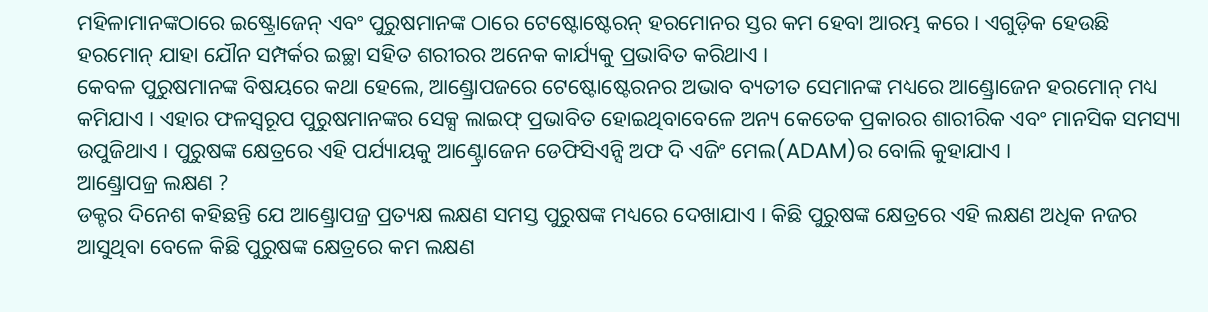ମହିଳାମାନଙ୍କଠାରେ ଇଷ୍ଟ୍ରୋଜେନ୍ ଏବଂ ପୁରୁଷମାନଙ୍କ ଠାରେ ଟେଷ୍ଟୋଷ୍ଟେରନ୍ ହରମୋନର ସ୍ତର କମ ହେବା ଆରମ୍ଭ କରେ । ଏଗୁଡ଼ିକ ହେଉଛି ହରମୋନ୍ ଯାହା ଯୌନ ସମ୍ପର୍କର ଇଚ୍ଛା ସହିତ ଶରୀରର ଅନେକ କାର୍ଯ୍ୟକୁ ପ୍ରଭାବିତ କରିଥାଏ ।
କେବଳ ପୁରୁଷମାନଙ୍କ ବିଷୟରେ କଥା ହେଲେ, ଆଣ୍ଡ୍ରୋପଜରେ ଟେଷ୍ଟୋଷ୍ଟେରନର ଅଭାବ ବ୍ୟତୀତ ସେମାନଙ୍କ ମଧ୍ୟରେ ଆଣ୍ଡ୍ରୋଜେନ ହରମୋନ୍ ମଧ୍ୟ କମିଯାଏ । ଏହାର ଫଳସ୍ବରୂପ ପୁରୁଷମାନଙ୍କର ସେକ୍ସ ଲାଇଫ୍ ପ୍ରଭାବିତ ହୋଇଥିବାବେଳେ ଅନ୍ୟ କେତେକ ପ୍ରକାରର ଶାରୀରିକ ଏବଂ ମାନସିକ ସମସ୍ୟା ଉପୁଜିଥାଏ । ପୁରୁଷଙ୍କ କ୍ଷେତ୍ରରେ ଏହି ପର୍ଯ୍ୟାୟକୁ ଆଣ୍ଟ୍ରୋଜେନ ଡେଫିସିଏନ୍ସି ଅଫ ଦି ଏଜିଂ ମେଲ(ADAM)ର ବୋଲି କୁହାଯାଏ ।
ଆଣ୍ଡ୍ରୋପଜ୍ର ଲକ୍ଷଣ ?
ଡକ୍ଟର ଦିନେଶ କହିଛନ୍ତି ଯେ ଆଣ୍ଡ୍ରୋପଜ୍ର ପ୍ରତ୍ୟକ୍ଷ ଲକ୍ଷଣ ସମସ୍ତ ପୁରୁଷଙ୍କ ମଧ୍ୟରେ ଦେଖାଯାଏ । କିଛି ପୁରୁଷଙ୍କ କ୍ଷେତ୍ରରେ ଏହି ଲକ୍ଷଣ ଅଧିକ ନଜର ଆସୁଥିବା ବେଳେ କିଛି ପୁରୁଷଙ୍କ କ୍ଷେତ୍ରରେ କମ ଲକ୍ଷଣ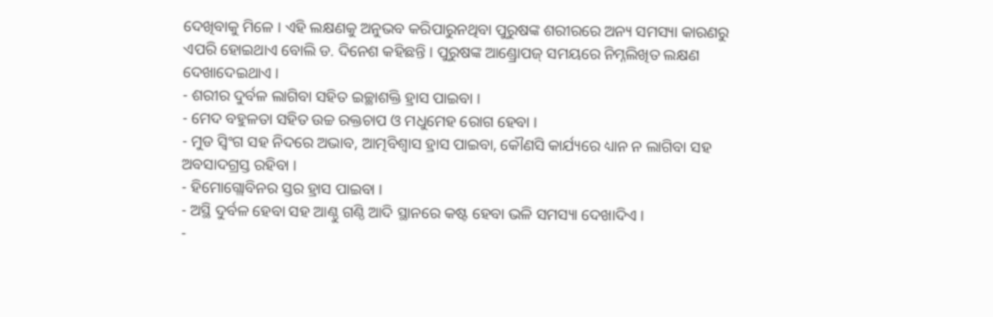ଦେଖିବାକୁ ମିଳେ । ଏହି ଲକ୍ଷଣକୁ ଅନୁଭବ କରିପାରୁନଥିବା ପୁରୁଷଙ୍କ ଶରୀରରେ ଅନ୍ୟ ସମସ୍ୟା କାରଣରୁ ଏପରି ହୋଇଥାଏ ବୋଲି ଡ. ଦିନେଶ କହିଛନ୍ତି । ପୁରୁଷଙ୍କ ଆଣ୍ଡ୍ରୋପଜ୍ ସମୟରେ ନିମ୍ନଲିଖିତ ଲକ୍ଷଣ ଦେଖାଦେଇଥାଏ ।
- ଶରୀର ଦୁର୍ବଳ ଲାଗିବା ସହିତ ଇଚ୍ଛାଶକ୍ତି ହ୍ରାସ ପାଇବା ।
- ମେଦ ବହୁଳତା ସହିତ ଉଚ୍ଚ ରକ୍ତଚାପ ଓ ମଧୁମେହ ରୋଗ ହେବା ।
- ମୁଡ ସ୍ବିଂଗ ସହ ନିଦରେ ଅଭାବ, ଆତ୍ମବିଶ୍ବାସ ହ୍ରାସ ପାଇବା, କୌଣସି କାର୍ଯ୍ୟରେ ଧ୍ୟାନ ନ ଲାଗିବା ସହ ଅବସାଦଗ୍ରସ୍ତ ରହିବା ।
- ହିମୋଗ୍ଲୋବିନର ସ୍ତର ହ୍ରାସ ପାଇବା ।
- ଅସ୍ଥି ଦୁର୍ବଳ ହେବା ସହ ଆଣ୍ଠୁ ଗଣ୍ଠି ଆଦି ସ୍ଥାନରେ କଷ୍ଟ ହେବା ଭଳି ସମସ୍ୟା ଦେଖାଦିଏ ।
-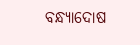ବନ୍ଧ୍ୟାଦୋଷ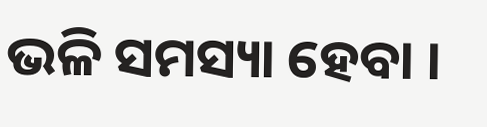ଭଳି ସମସ୍ୟା ହେବା ।